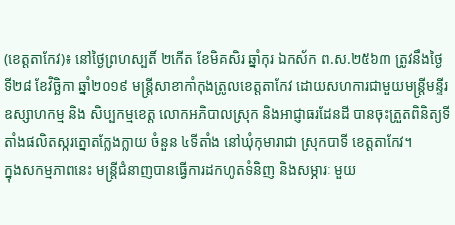(ខេត្តតាកែវ)៖ នៅថ្ងៃព្រហស្បតិ៍ ២កើត ខែមិគសិរ ឆ្នាំកុរ ឯកស័ក ព.ស.២៥៦៣ ត្រូវនឹងថ្ងៃទី២៨ ខែវិច្ឆិកា ឆ្នាំ២០១៩ មន្ត្រីសាខាកាំកុងត្រូលខេត្តតាកែវ ដោយសហការជាមួយមន្ត្រីមន្ទីរឧស្សាហកម្ម និង សិប្បកម្មខេត្ត លោកអភិបាលស្រុក និងអាជ្ញាធរដែនដី បានចុះត្រួតពិនិត្យទីតាំងផលិតស្ករត្នោតក្លែងក្លាយ ចំនួន ៤ទីតាំង នៅឃុំកុមារាជា ស្រុកបាទី ខេត្តតាកែវ។
ក្នុងសកម្មភាពនេះ មន្ត្រីជំនាញបានធ្វើការដកហូតទំនិញ និងសម្ភារៈ មួយ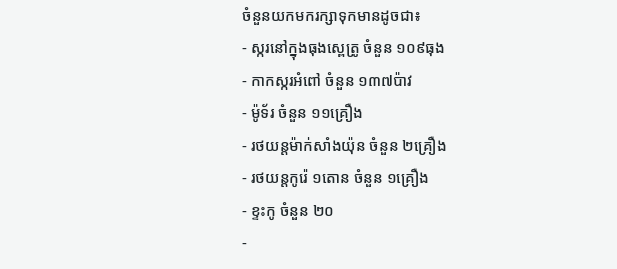ចំនួនយកមករក្សាទុកមានដូចជា៖
- ស្ករនៅក្នុងធុងស្ពេត្រូ ចំនួន ១០៩ធុង
- កាកស្ករអំពៅ ចំនួន ១៣៧ប៉ាវ
- ម៉ូទ័រ ចំនួន ១១គ្រឿង
- រថយន្តម៉ាក់សាំងយ៉ុន ចំនួន ២គ្រឿង
- រថយន្តកូរ៉េ ១តោន ចំនួន ១គ្រឿង
- ខ្ទះកូ ចំនួន ២០
-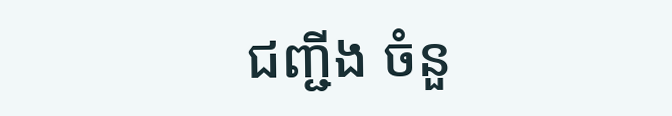ជញ្ជីង ចំនួ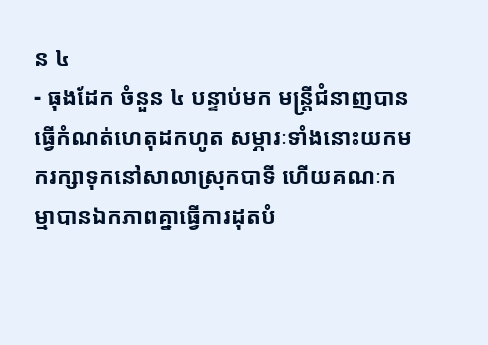ន ៤
- ធុងដែក ចំនួន ៤ បន្ទាប់មក មន្ត្រីជំនាញបានធ្វើកំណត់ហេតុដកហូត សម្ភារៈទាំងនោះយកមករក្សាទុកនៅសាលាស្រុកបាទី ហើយគណៈកម្មាបានឯកភាពគ្នាធ្វើការដុតបំ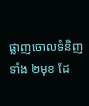ផ្លាញចោលទំនិញទាំង ២មុខ ដែ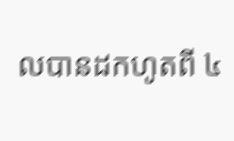លបានដកហូតពី ៤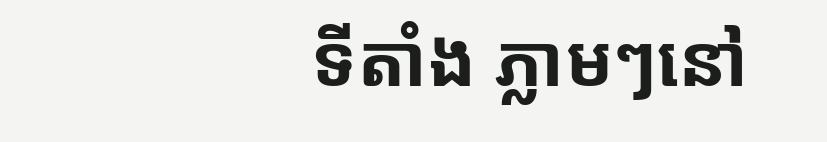ទីតាំង ភ្លាមៗនៅ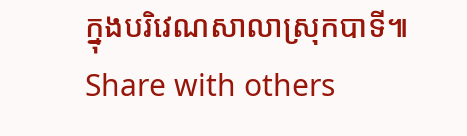ក្នុងបរិវេណសាលាស្រុកបាទី៕
Share with others